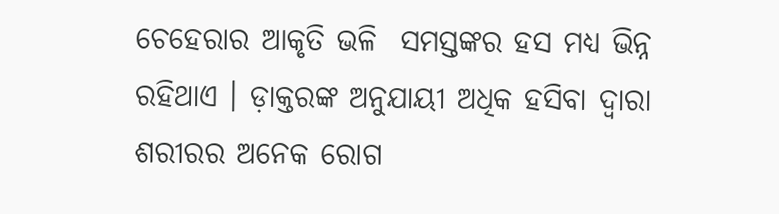ଚେହେରାର ଆକୃତି ଭଳି  ସମସ୍ତଙ୍କର ହସ ମଧ୍ୟ ଭିନ୍ନ ରହିଥାଏ । ଡ଼ାକ୍ତରଙ୍କ ଅନୁଯାୟୀ ଅଧିକ ହସିବା ଦ୍ୱାରା ଶରୀରର ଅନେକ ରୋଗ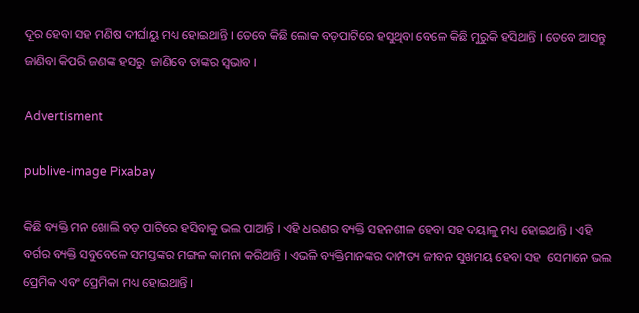ଦୂର ହେବା ସହ ମଣିଷ ଦୀର୍ଘାୟୁ ମଧ୍ୟ ହୋଇଥାନ୍ତି । ତେବେ କିଛି ଲୋକ ବଡ଼ପାଟିରେ ହସୁଥିବା ବେଳେ କିଛି ମୁରୁକି ହସିଥାନ୍ତି । ତେବେ ଆସନ୍ତୁ ଜାଣିବା କିପରି ଜଣଙ୍କ ହସରୁ  ଜାଣିବେ ତାଙ୍କର ସ୍ୱଭାବ ।

Advertisment

publive-image Pixabay

କିଛି ବ୍ୟକ୍ତି ମନ ଖୋଲି ବଡ଼ ପାଟିରେ ହସିବାକୁ ଭଲ ପାଆନ୍ତି । ଏହି ଧରଣର ବ୍ୟକ୍ତି ସହନଶୀଳ ହେବା ସହ ଦୟାଳୁ ମଧ୍ୟ ହୋଇଥାନ୍ତି । ଏହି ବର୍ଗର ବ୍ୟକ୍ତି ସବୁବେଳେ ସମସ୍ତଙ୍କର ମଙ୍ଗଳ କାମନା କରିଥାନ୍ତି । ଏଭଳି ବ୍ୟକ୍ତିମାନଙ୍କର ଦାମ୍ପତ୍ୟ ଜୀବନ ସୁଖମୟ ହେବା ସହ  ସେମାନେ ଭଲ ପ୍ରେମିକ ଏବଂ ପ୍ରେମିକା ମଧ୍ୟ ହୋଇଥାନ୍ତି ।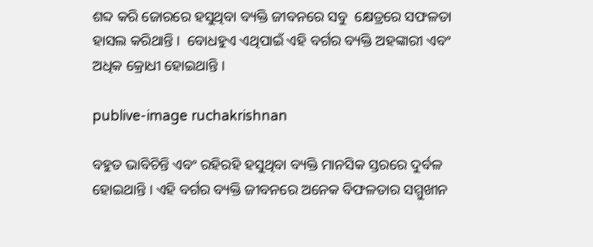ଶବ୍ଦ କରି ଜୋରରେ ହସୁଥିବା ବ୍ୟକ୍ତି ଜୀବନରେ ସବୁ  କ୍ଷେତ୍ରରେ ସଫଳତା ହାସଲ କରିଥାନ୍ତି ।  ବୋଧହୁଏ ଏଥିପାଇଁ ଏହି ବର୍ଗର ବ୍ୟକ୍ତି ଅହଙ୍କାରୀ ଏବଂ ଅଧିକ କ୍ରୋଧୀ ହୋଇଥାନ୍ତି ।

publive-image ruchakrishnan

ବହୁତ ଭାବିଚିନ୍ତି ଏବଂ ରହିରହି ହସୁଥିବା ବ୍ୟକ୍ତି ମାନସିକ ସ୍ତରରେ ଦୁର୍ବଳ ହୋଇଥାନ୍ତି । ଏହି ବର୍ଗର ବ୍ୟକ୍ତି ଜୀବନରେ ଅନେକ ବିଫଳତାର ସମ୍ମୁଖୀନ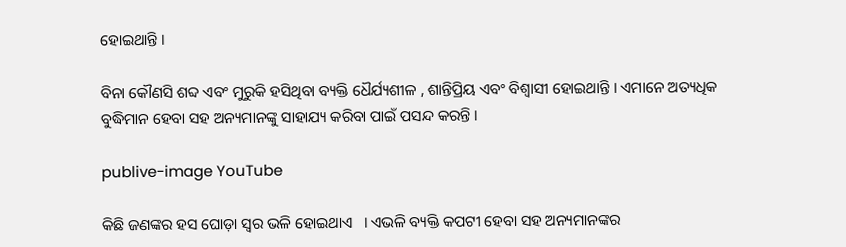ହୋଇଥାନ୍ତି ।

ବିନା କୌଣସି ଶବ୍ଦ ଏବଂ ମୁରୁକି ହସିଥିବା ବ୍ୟକ୍ତି ଧୈର୍ଯ୍ୟଶୀଳ , ଶାନ୍ତିପ୍ରିୟ ଏବଂ ବିଶ୍ୱାସୀ ହୋଇଥାନ୍ତି । ଏମାନେ ଅତ୍ୟଧିକ  ବୁଦ୍ଧିମାନ ହେବା ସହ ଅନ୍ୟମାନଙ୍କୁ ସାହାଯ୍ୟ କରିବା ପାଇଁ ପସନ୍ଦ କରନ୍ତି ।

publive-image YouTube

କିଛି ଜଣଙ୍କର ହସ ଘୋଡ଼ା ସ୍ୱର ଭଳି ହୋଇଥାଏ   । ଏଭଳି ବ୍ୟକ୍ତି କପଟୀ ହେବା ସହ ଅନ୍ୟମାନଙ୍କର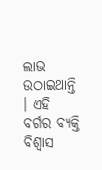ଲାଭ ଉଠାଇଥାନ୍ତି । ଏହି ବର୍ଗର ବ୍ୟକ୍ତି ବିଶ୍ୱାସ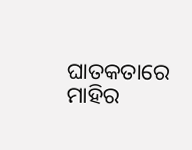ଘାତକତାରେ ମାହିର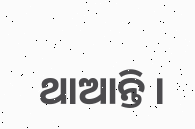ଥାଆନ୍ତି ।